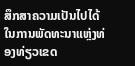ສຶກສາຄວາມເປັນໄປໄດ້ໃນການພັດທະນາແຫຼ່ງທ່ອງທ່ຽວເຂດ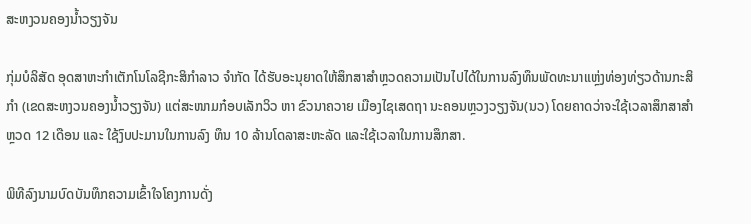ສະຫງວນຄອງນໍ້າວຽງຈັນ

ກຸ່ມບໍລິສັດ ອຸດສາຫະກໍາເຕັກໂນໂລຊີກະສິກໍາລາວ ຈໍາກັດ ໄດ້ຮັບອະນຸຍາດໃຫ້ສຶກສາສໍາຫຼວດຄວາມເປັນໄປໄດ້ໃນການລົງທຶນພັດທະນາແຫຼ່ງທ່ອງທ່ຽວດ້ານກະສິກໍາ (ເຂດສະຫງວນຄອງນໍ້າວຽງຈັນ) ແຕ່ສະໜາມກ໋ອບເລັກວິວ ຫາ ຂົວນາຄວາຍ ເມືອງໄຊເສດຖາ ນະຄອນຫຼວງວຽງຈັນ(ນວ) ໂດຍຄາດວ່າຈະໃຊ້ເວລາສຶກສາສໍາຫຼວດ 12 ເດືອນ ແລະ ໃຊ້ງົບປະມານໃນການລົງ ທຶນ 10 ລ້ານໂດລາສະຫະລັດ ແລະໃຊ້ເວລາໃນການສຶກສາ.

ພິທີລົງນາມບົດບັນທຶກຄວາມເຂົ້າໃຈໂຄງການດັ່ງ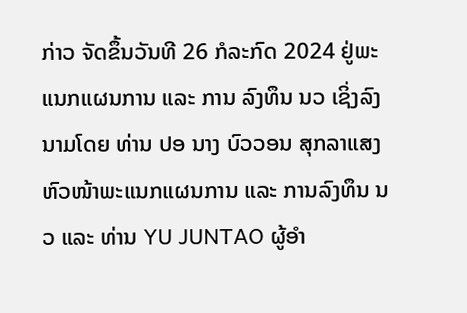ກ່າວ ຈັດຂຶ້ນວັນທີ 26 ກໍລະກົດ 2024 ຢູ່ພະແນກແຜນການ ແລະ ການ ລົງທຶນ ນວ ເຊິ່ງລົງນາມໂດຍ ທ່ານ ປອ ນາງ ບົວວອນ ສຸກລາແສງ ຫົວໜ້າພະແນກແຜນການ ແລະ ການລົງທຶນ ນວ ແລະ ທ່ານ YU JUNTAO ຜູ້ອໍາ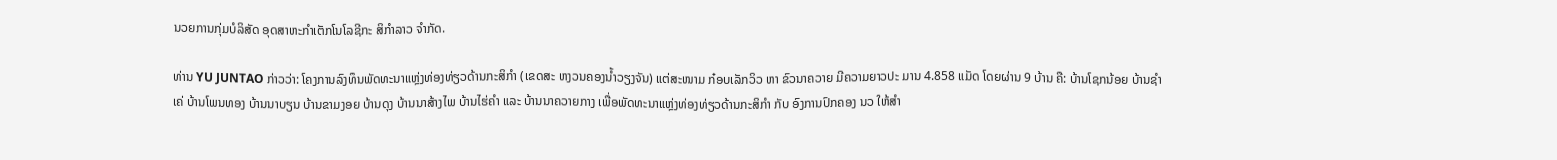ນວຍການກຸ່ມບໍລິສັດ ອຸດສາຫະກໍາເຕັກໂນໂລຊີກະ ສິກໍາລາວ ຈໍາກັດ.

ທ່ານ YU JUNTAO ກ່າວວ່າ: ໂຄງການລົງທຶນພັດທະນາແຫຼ່ງທ່ອງທ່ຽວດ້ານກະສິກໍາ (ເຂດສະ ຫງວນຄອງນໍ້າວຽງຈັນ) ແຕ່ສະໜາມ ກ໋ອບເລັກວິວ ຫາ ຂົວນາຄວາຍ ມີຄວາມຍາວປະ ມານ 4.858 ແມັດ ໂດຍຜ່ານ 9 ບ້ານ ຄື: ບ້ານໂຊກນ້ອຍ ບ້ານຊໍາເຄ່ ບ້ານໂພນທອງ ບ້ານນາບຽນ ບ້ານຂາມງອຍ ບ້ານດຸງ ບ້ານນາສ້າງໄພ ບ້ານໄຮ່ຄໍາ ແລະ ບ້ານນາຄວາຍກາງ ເພື່ອພັດທະນາແຫຼ່ງທ່ອງທ່ຽວດ້ານກະສິກໍາ ກັບ ອົງການປົກຄອງ ນວ ໃຫ້ສໍາ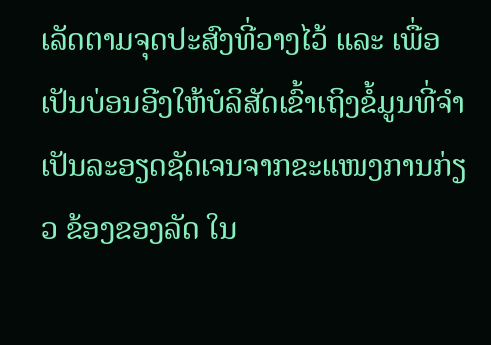ເລັດຕາມຈຸດປະສົງທີ່ວາງໄວ້ ແລະ ເພື່ອເປັນບ່ອນອີງໃຫ້ບໍລິສັດເຂົ້າເຖິງຂໍ້ມູນທີ່ຈໍາເປັນລະອຽດຊັດເຈນຈາກຂະແໜງການກ່ຽວ ຂ້ອງຂອງລັດ ໃນ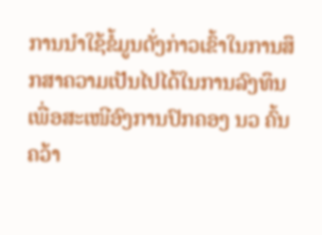ການນໍາໃຊ້ຂໍ້ມູນດັ່ງກ່າວເຂົ້າໃນການສຶກສາຄວາມເປັນໄປໄດ້ໃນການລົງທຶນ ເພື່ອສະເໜີອົງການປົກຄອງ ນວ ຄົ້ນຄວ້າ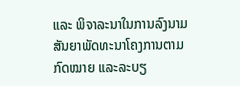ແລະ ພິຈາລະນາໃນການລົງນາມສັນຍາພັດທະນາໂຄງການຕາມກົດໝາຍ ແລະລະບຽ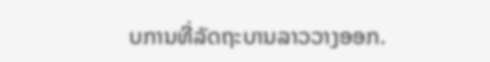ບການທີ່ລັດຖະບານລາວວາງອອກ.